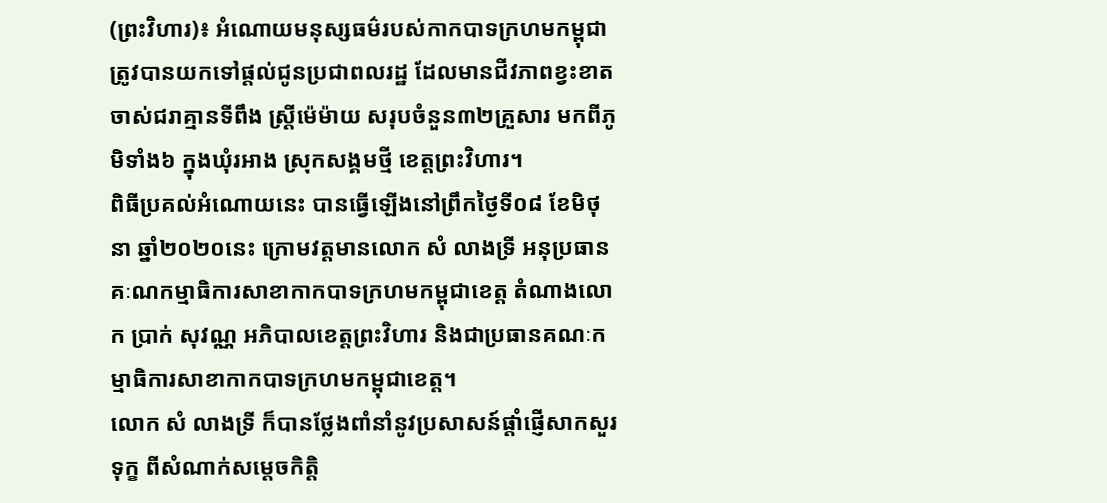(ព្រះវិហារ)៖ អំណោយមនុស្សធម៌របស់កាកបាទក្រហមកម្ពុជា ត្រូវបានយកទៅផ្តល់ជូនប្រជាពលរដ្ឋ ដែលមានជីវភាពខ្វះខាត ចាស់ជរាគ្មានទីពឹង ស្រ្តីម៉េម៉ាយ សរុបចំនួន៣២គ្រួសារ មកពីភូមិទាំង៦ ក្នុងឃុំរអាង ស្រុកសង្គមថ្មី ខេត្តព្រះវិហារ។
ពិធីប្រគល់អំណោយនេះ បានធ្វើឡើងនៅព្រឹកថ្ងៃទី០៨ ខែមិថុនា ឆ្នាំ២០២០នេះ ក្រោមវត្តមានលោក សំ លាងទ្រី អនុប្រធានគៈណកម្មាធិការសាខាកាកបាទក្រហមកម្ពុជាខេត្ត តំណាងលោក ប្រាក់ សុវណ្ណ អភិបាលខេត្តព្រះវិហារ និងជាប្រធានគណៈកម្មាធិការសាខាកាកបាទក្រហមកម្ពុជាខេត្ត។
លោក សំ លាងទ្រី ក៏បានថ្លែងពាំនាំនូវប្រសាសន៍ផ្តាំផ្ញើសាកសួរទុក្ខ ពីសំណាក់សម្តេចកិត្តិ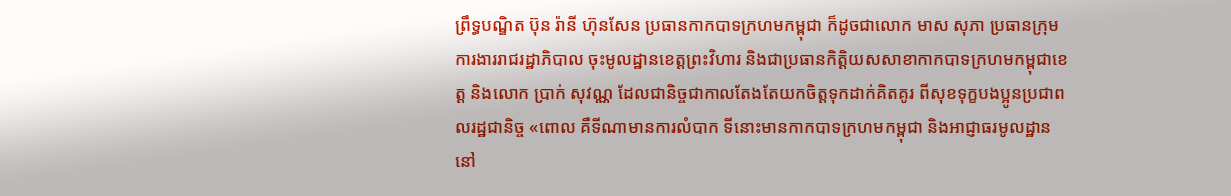ព្រឹទ្ធបណ្ឌិត ប៊ុន រ៉ានី ហ៊ុនសែន ប្រធានកាកបាទក្រហមកម្ពុជា ក៏ដូចជាលោក មាស សុភា ប្រធានក្រុមការងាររាជរដ្ឋាភិបាល ចុះមូលដ្ឋានខេត្តព្រះវិហារ និងជាប្រធានកិត្តិយសសាខាកាកបាទក្រហមកម្ពុជាខេត្ត និងលោក ប្រាក់ សុវណ្ណ ដែលជានិច្ចជាកាលតែងតែយកចិត្តទុកដាក់គិតគូរ ពីសុខទុក្ខបងប្អូនប្រជាពលរដ្ឋជានិច្ច «ពោល គឺទីណាមានការលំបាក ទីនោះមានកាកបាទក្រហមកម្ពុជា និងអាជ្ញាធរមូលដ្ឋាននៅ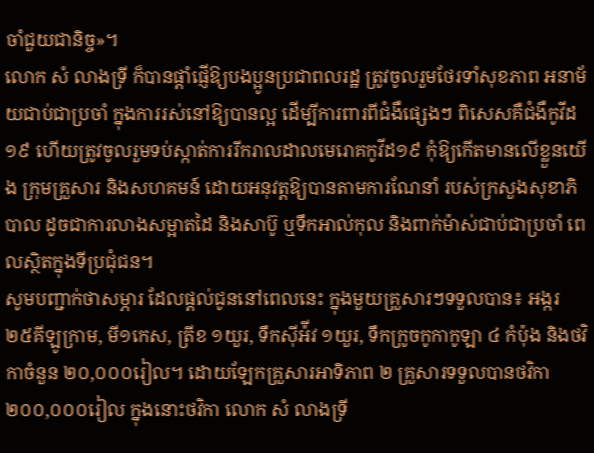ចាំជួយជានិច្ច»។
លោក សំ លាងទ្រី ក៏បានផ្តាំផ្ញើឱ្យបងប្អូនប្រជាពលរដ្ឋ ត្រូវចូលរួមថែរទាំសុខភាព អនាម័យជាប់ជាប្រចាំ ក្នុងការរស់នៅឱ្យបានល្អ ដើម្បីការពារពីជំងឺផ្សេងៗ ពិសេសគឺជំងឺកូវីដ១៩ ហើយត្រូវចូលរួមទប់ស្កាត់ការរីករាលដាលមេរោគកូវីដ១៩ កុំឱ្យកើតមានលើខ្លួនយើង ក្រុមគ្រួសារ និងសហគមន៍ ដោយអនុវត្តឱ្យបានតាមការណែនាំ របស់ក្រសួងសុខាភិបាល ដូចជាការលាងសម្អាតដៃ និងសាប៊ូ ឬទឹកអាល់កុល និងពាក់ម៉ាស់ជាប់ជាប្រចាំ ពេលស្ថិតក្នុងទីប្រជុំជន។
សូមបញ្ជាក់ថាសម្ភារ ដែលផ្តល់ជូននៅពេលនេះ ក្នុងមួយគ្រួសារៗទទួលបាន៖ អង្ករ ២៥គីឡូក្រាម, មី១កេស, ត្រីខ ១យួរ, ទឹកស៊ីអ៉ីវ ១យួរ, ទឹកក្រូចកូកាកូឡា ៤ កំប៉ុង និងថវិកាចំនួន ២០,០០០រៀល។ ដោយឡែកគ្រួសារអាទិភាព ២ គ្រួសារទទួលបានថវិកា ២០០,០០០រៀល ក្នុងនោះថវិកា លោក សំ លាងទ្រី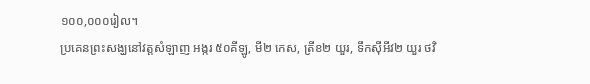១០០,០០០រៀល។
ប្រគេនព្រះសង្ឃនៅវត្តសំឡាញ អង្ករ ៥០គីឡូ, មី២ កេស, ត្រីខ២ យួរ, ទឹកស៊ីអីវ២ យួរ ថវិ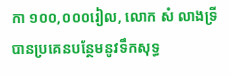កា ១០០,០០០រៀល, លោក សំ លាងទ្រី បានប្រគេនបន្ថែមនូវទឹកសុទ្ធ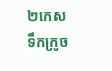២កេស ទឹកក្រូច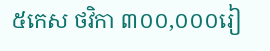៥កេស ថវិកា ៣០០,០០០រៀ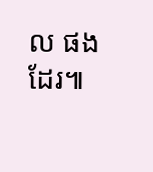ល ផងដែរ៕